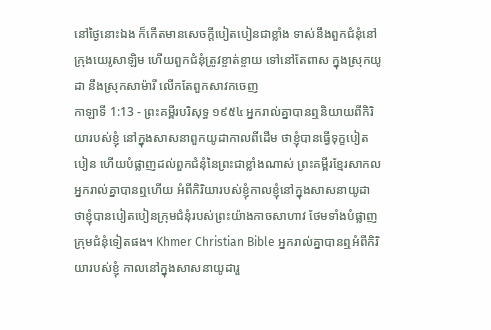នៅថ្ងៃនោះឯង ក៏កើតមានសេចក្ដីបៀតបៀនជាខ្លាំង ទាស់នឹងពួកជំនុំនៅក្រុងយេរូសាឡិម ហើយពួកជំនុំត្រូវខ្ចាត់ខ្ចាយ ទៅនៅតែពាស ក្នុងស្រុកយូដា នឹងស្រុកសាម៉ារី លើកតែពួកសាវកចេញ
កាឡាទី 1:13 - ព្រះគម្ពីរបរិសុទ្ធ ១៩៥៤ អ្នករាល់គ្នាបានឮនិយាយពីកិរិយារបស់ខ្ញុំ នៅក្នុងសាសនាពួកយូដាកាលពីដើម ថាខ្ញុំបានធ្វើទុក្ខបៀតបៀន ហើយបំផ្លាញដល់ពួកជំនុំនៃព្រះជាខ្លាំងណាស់ ព្រះគម្ពីរខ្មែរសាកល អ្នករាល់គ្នាបានឮហើយ អំពីកិរិយារបស់ខ្ញុំកាលខ្ញុំនៅក្នុងសាសនាយូដា ថាខ្ញុំបានបៀតបៀនក្រុមជំនុំរបស់ព្រះយ៉ាងកាចសាហាវ ថែមទាំងបំផ្លាញក្រុមជំនុំទៀតផង។ Khmer Christian Bible អ្នករាល់គ្នាបានឮអំពីកិរិយារបស់ខ្ញុំ កាលនៅក្នុងសាសនាយូដារួ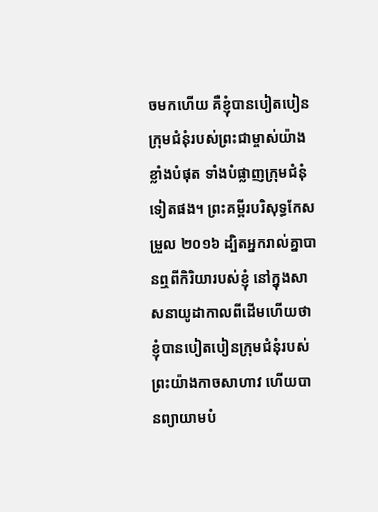ចមកហើយ គឺខ្ញុំបានបៀតបៀនក្រុមជំនុំរបស់ព្រះជាម្ចាស់យ៉ាងខ្លាំងបំផុត ទាំងបំផ្លាញក្រុមជំនុំទៀតផង។ ព្រះគម្ពីរបរិសុទ្ធកែសម្រួល ២០១៦ ដ្បិតអ្នករាល់គ្នាបានឮពីកិរិយារបស់ខ្ញុំ នៅក្នុងសាសនាយូដាកាលពីដើមហើយថា ខ្ញុំបានបៀតបៀនក្រុមជំនុំរបស់ព្រះយ៉ាងកាចសាហាវ ហើយបានព្យាយាមបំ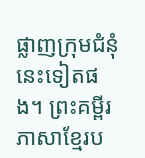ផ្លាញក្រុមជំនុំនេះទៀតផង។ ព្រះគម្ពីរភាសាខ្មែរប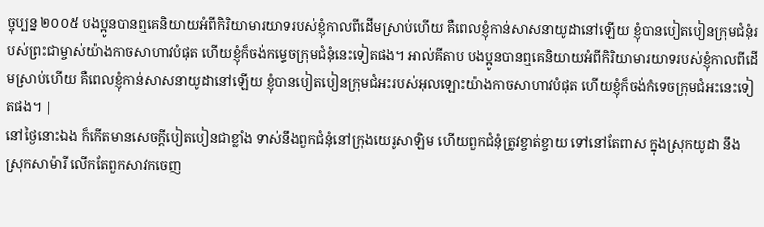ច្ចុប្បន្ន ២០០៥ បងប្អូនបានឮគេនិយាយអំពីកិរិយាមារយាទរបស់ខ្ញុំកាលពីដើមស្រាប់ហើយ គឺពេលខ្ញុំកាន់សាសនាយូដានៅឡើយ ខ្ញុំបានបៀតបៀនក្រុមជំនុំរបស់ព្រះជាម្ចាស់យ៉ាងកាចសាហាវបំផុត ហើយខ្ញុំក៏ចង់កម្ទេចក្រុមជំនុំនេះទៀតផង។ អាល់គីតាប បងប្អូនបានឮគេនិយាយអំពីកិរិយាមារយាទរបស់ខ្ញុំកាលពីដើមស្រាប់ហើយ គឺពេលខ្ញុំកាន់សាសនាយូដានៅឡើយ ខ្ញុំបានបៀតបៀនក្រុមជំអះរបស់អុលឡោះយ៉ាងកាចសាហាវបំផុត ហើយខ្ញុំក៏ចង់កំទេចក្រុមជំអះនេះទៀតផង។ |
នៅថ្ងៃនោះឯង ក៏កើតមានសេចក្ដីបៀតបៀនជាខ្លាំង ទាស់នឹងពួកជំនុំនៅក្រុងយេរូសាឡិម ហើយពួកជំនុំត្រូវខ្ចាត់ខ្ចាយ ទៅនៅតែពាស ក្នុងស្រុកយូដា នឹងស្រុកសាម៉ារី លើកតែពួកសាវកចេញ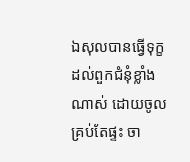ឯសុលបានធ្វើទុក្ខដល់ពួកជំនុំខ្លាំងណាស់ ដោយចូលគ្រប់តែផ្ទះ ចា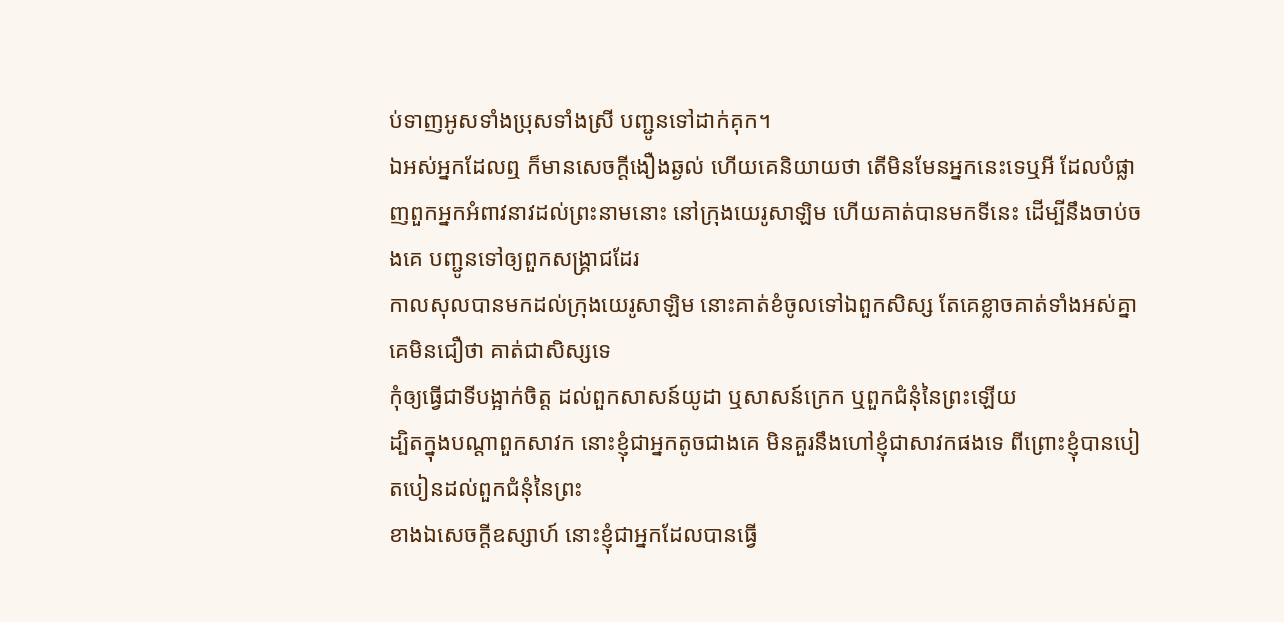ប់ទាញអូសទាំងប្រុសទាំងស្រី បញ្ជូនទៅដាក់គុក។
ឯអស់អ្នកដែលឮ ក៏មានសេចក្ដីងឿងឆ្ងល់ ហើយគេនិយាយថា តើមិនមែនអ្នកនេះទេឬអី ដែលបំផ្លាញពួកអ្នកអំពាវនាវដល់ព្រះនាមនោះ នៅក្រុងយេរូសាឡិម ហើយគាត់បានមកទីនេះ ដើម្បីនឹងចាប់ចងគេ បញ្ជូនទៅឲ្យពួកសង្គ្រាជដែរ
កាលសុលបានមកដល់ក្រុងយេរូសាឡិម នោះគាត់ខំចូលទៅឯពួកសិស្ស តែគេខ្លាចគាត់ទាំងអស់គ្នា គេមិនជឿថា គាត់ជាសិស្សទេ
កុំឲ្យធ្វើជាទីបង្អាក់ចិត្ត ដល់ពួកសាសន៍យូដា ឬសាសន៍ក្រេក ឬពួកជំនុំនៃព្រះឡើយ
ដ្បិតក្នុងបណ្តាពួកសាវក នោះខ្ញុំជាអ្នកតូចជាងគេ មិនគួរនឹងហៅខ្ញុំជាសាវកផងទេ ពីព្រោះខ្ញុំបានបៀតបៀនដល់ពួកជំនុំនៃព្រះ
ខាងឯសេចក្ដីឧស្សាហ៍ នោះខ្ញុំជាអ្នកដែលបានធ្វើ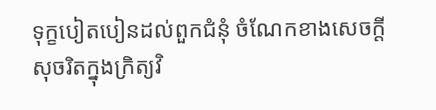ទុក្ខបៀតបៀនដល់ពួកជំនុំ ចំណែកខាងសេចក្ដីសុចរិតក្នុងក្រិត្យវិ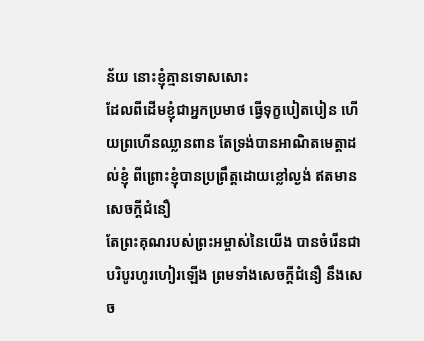ន័យ នោះខ្ញុំគ្មានទោសសោះ
ដែលពីដើមខ្ញុំជាអ្នកប្រមាថ ធ្វើទុក្ខបៀតបៀន ហើយព្រហើនឈ្លានពាន តែទ្រង់បានអាណិតមេត្តាដល់ខ្ញុំ ពីព្រោះខ្ញុំបានប្រព្រឹត្តដោយខ្លៅល្ងង់ ឥតមានសេចក្ដីជំនឿ
តែព្រះគុណរបស់ព្រះអម្ចាស់នៃយើង បានចំរើនជាបរិបូរហូរហៀរឡើង ព្រមទាំងសេចក្ដីជំនឿ នឹងសេច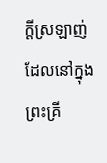ក្ដីស្រឡាញ់ ដែលនៅក្នុងព្រះគ្រី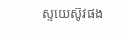ស្ទយេស៊ូវផង